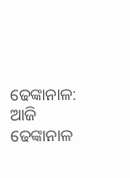ଢେଙ୍କାନାଳ: ଆଜି ଢେଙ୍କାନାଳ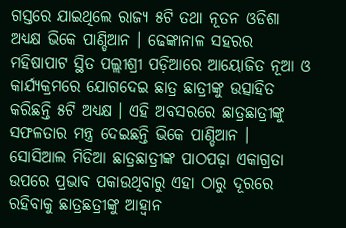ଗସ୍ତରେ ଯାଇଥିଲେ ରାଜ୍ୟ ୫ଟି ତଥା ନୂତନ ଓଡିଶା ଅଧ୍ୟକ୍ଷ ଭିକେ ପାଣ୍ଡିଆନ । ଢେଙ୍କାନାଳ ସହରର ମହିଷାପାଟ ସ୍ଥିତ ପଲ୍ଲୀଶ୍ରୀ ପଡ଼ିଆରେ ଆୟୋଜିତ ନୂଆ ଓ କାର୍ଯ୍ୟକ୍ରମରେ ଯୋଗଦେଇ ଛାତ୍ର ଛାତ୍ରୀଙ୍କୁ ଉତ୍ସାହିତ କରିଛନ୍ତି ୫ଟି ଅଧ୍ୟକ୍ଷ । ଏହି ଅବସରରେ ଛାତ୍ରଛାତ୍ରୀଙ୍କୁ ସଫଳତାର ମନ୍ତ୍ର ଦେଇଛନ୍ତି ଭିକେ ପାଣ୍ଡିଆନ । ସୋସିଆଲ ମିଡିଆ ଛାତ୍ରଛାତ୍ରୀଙ୍କ ପାଠପଢ଼ା ଏକାଗ୍ରତା ଉପରେ ପ୍ରଭାବ ପକାଉଥିବାରୁ ଏହା ଠାରୁ ଦୂରରେ ରହିବାକୁ ଛାତ୍ରଛତ୍ରୀଙ୍କୁ ଆହ୍ୱାନ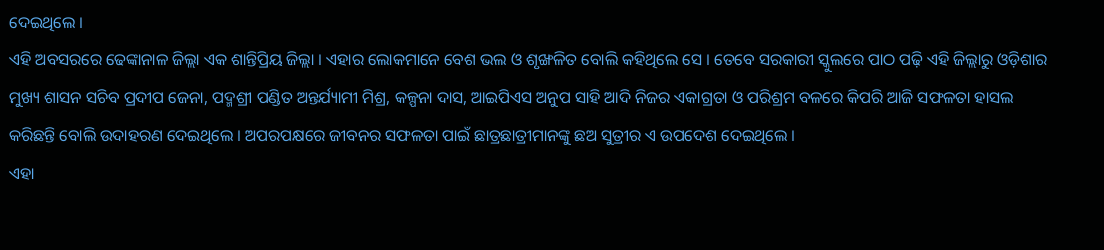ଦେଇଥିଲେ ।
ଏହି ଅବସରରେ ଢେଙ୍କାନାଳ ଜିଲ୍ଲା ଏକ ଶାନ୍ତିପ୍ରିୟ ଜିଲ୍ଲା । ଏହାର ଲୋକମାନେ ବେଶ ଭଲ ଓ ଶୃଙ୍ଖଳିତ ବୋଲି କହିଥିଲେ ସେ । ତେବେ ସରକାରୀ ସ୍କୁଲରେ ପାଠ ପଢ଼ି ଏହି ଜିଲ୍ଲାରୁ ଓଡ଼ିଶାର ମୁଖ୍ୟ ଶାସନ ସଚିବ ପ୍ରଦୀପ ଜେନା, ପଦ୍ମଶ୍ରୀ ପଣ୍ଡିତ ଅନ୍ତର୍ଯ୍ୟାମୀ ମିଶ୍ର, କଳ୍ପନା ଦାସ, ଆଇପିଏସ ଅନୁପ ସାହି ଆଦି ନିଜର ଏକାଗ୍ରତା ଓ ପରିଶ୍ରମ ବଳରେ କିପରି ଆଜି ସଫଳତା ହାସଲ କରିଛନ୍ତି ବୋଲି ଉଦାହରଣ ଦେଇଥିଲେ । ଅପରପକ୍ଷରେ ଜୀବନର ସଫଳତା ପାଇଁ ଛାତ୍ରଛାତ୍ରୀମାନଙ୍କୁ ଛଅ ସୁତ୍ରୀର ଏ ଉପଦେଶ ଦେଇଥିଲେ ।
ଏହା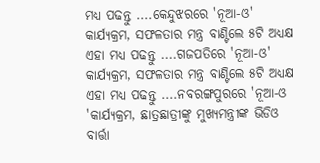ମଧ୍ୟ ପଢନ୍ତୁ ....କେନ୍ଦୁଝରରେ 'ନୂଆ-ଓ' କାର୍ଯ୍ୟକ୍ରମ, ସଫଳତାର ମନ୍ତ୍ର ବାଣ୍ଟିଲେ ୫ଟି ଅଧ୍ୟକ୍ଷ
ଏହା ମଧ୍ୟ ପଢନ୍ତୁ ....ଗଜପତିରେ 'ନୂଆ-ଓ' କାର୍ଯ୍ୟକ୍ରମ, ସଫଳତାର ମନ୍ତ୍ର ବାଣ୍ଟିଲେ ୫ଟି ଅଧ୍ୟକ୍ଷ
ଏହା ମଧ୍ୟ ପଢନ୍ତୁ ....ନବରଙ୍ଗପୁରରେ 'ନୂଆ-ଓ 'କାର୍ଯ୍ୟକ୍ରମ, ଛାତ୍ରଛାତ୍ରୀଙ୍କୁ ମୁଖ୍ୟମନ୍ତ୍ରୀଙ୍କ ଭିଡିଓ ବାର୍ତ୍ତା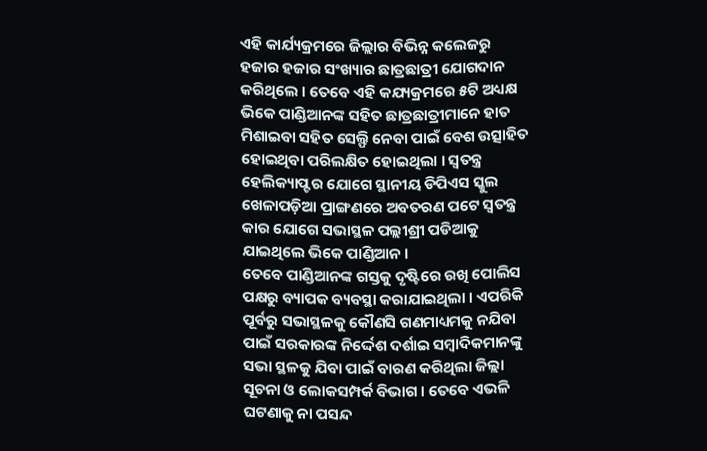ଏହି କାର୍ଯ୍ୟକ୍ରମରେ ଜିଲ୍ଲାର ବିଭିନ୍ନ କଲେଜରୁ ହଜାର ହଜାର ସଂଖ୍ୟାର ଛାତ୍ରଛାତ୍ରୀ ଯୋଗଦାନ କରିଥିଲେ । ତେବେ ଏହି କଯ୍ୟକ୍ରମରେ ୫ଟି ଅଧ୍ୟକ୍ଷ ଭିକେ ପାଣ୍ଡିଆନଙ୍କ ସହିତ ଛାତ୍ରଛାତ୍ରୀମାନେ ହାତ ମିଶାଇବା ସହିତ ସେଲ୍ଫି ନେବା ପାଇଁ ବେଶ ଉତ୍ସାହିତ ହୋଇଥିବା ପରିଲକ୍ଷିତ ହୋଇଥିଲା । ସ୍ୱତନ୍ତ୍ର ହେଲିକ୍ୟାପ୍ଟର ଯୋଗେ ସ୍ଥାନୀୟ ଡିପିଏସ ସ୍କୁଲ ଖେଳାପଡ଼ିଆ ପ୍ରାଙ୍ଗଣରେ ଅବତରଣ ପଟେ ସ୍ୱତନ୍ତ୍ର କାର ଯୋଗେ ସଭାସ୍ଥଳ ପଲ୍ଲୀଶ୍ରୀ ପଡିଆକୁ ଯାଇଥିଲେ ଭିକେ ପାଣ୍ଡିଆନ ।
ତେବେ ପାଣ୍ଡିଆନଙ୍କ ଗସ୍ତକୁ ଦୃଷ୍ଟିରେ ରଖି ପୋଲିସ ପକ୍ଷରୁ ବ୍ୟାପକ ବ୍ୟବସ୍ଥା କରାଯାଇଥିଲା । ଏପରିକି ପୂର୍ବରୁ ସଭାସ୍ଥଳକୁ କୌଣସି ଗଣମାଧ୍ୟମକୁ ନଯିବା ପାଇଁ ସରକାରଙ୍କ ନିର୍ଦ୍ଦେଶ ଦର୍ଶାଇ ସମ୍ବାଦିକମାନଙ୍କୁ ସଭା ସ୍ଥଳକୁ ଯିବା ପାଇଁ ବାରଣ କରିଥିଲା ଜିଲ୍ଲା ସୂଚନା ଓ ଲୋକସମ୍ପର୍କ ବିଭାଗ । ତେବେ ଏଭଳି ଘଟଣାକୁ ନା ପସନ୍ଦ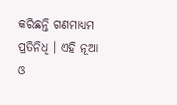କରିଛନ୍ତି ଗଣମାଧ୍ୟମ ପ୍ରତିନିଧି । ଏହି ନୂଆ ଓ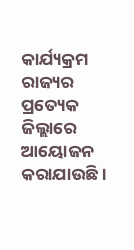କାର୍ଯ୍ୟକ୍ରମ ରାଜ୍ୟର ପ୍ରତ୍ୟେକ ଜିଲ୍ଲାରେ ଆୟୋଜନ କରାଯାଉଛି ।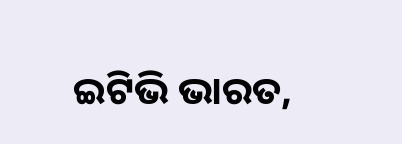ଇଟିଭି ଭାରତ,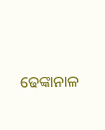ଢେଙ୍କାନାଳ